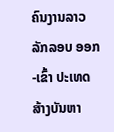ຄົນງານລາວ ລັກລອບ ອອກ-ເຂົ້າ ປະເທດ ສ້າງບັນຫາ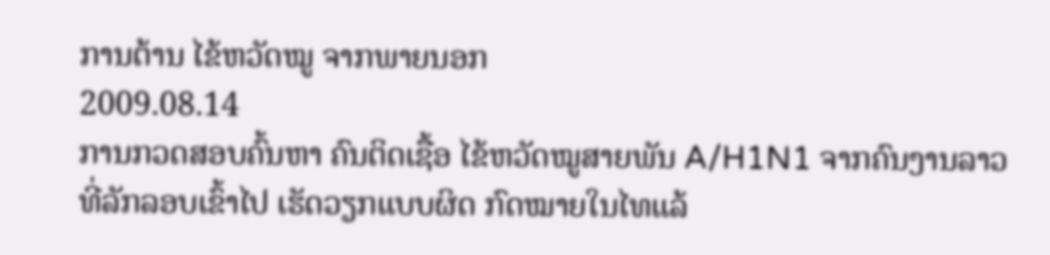ການຕ້ານ ໄຂ້ຫວັດໝູ ຈາກພາຍນອກ
2009.08.14
ການກວດສອບຄົ້ນຫາ ຄົນຕິດເຊື້ອ ໄຂ້ຫວັດໝູສາຍພັນ A/H1N1 ຈາກຄົນງານລາວ ທີ່ລັກລອບເຂົ້າໄປ ເຮັດວຽກແບບຜິດ ກົດໝາຍໃນໄທແລ້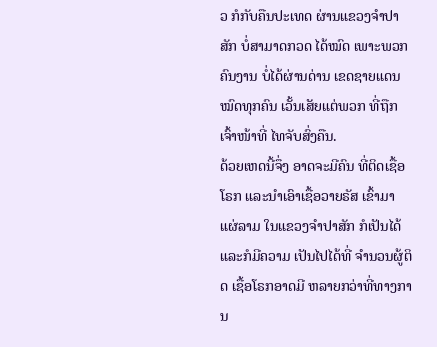ວ ກໍກັບຄືນປະເທດ ຜ່ານແຂວງຈຳປາສັກ ບໍ່ສາມາດກວດ ໄດ້ໝົດ ເພາະພວກຄົນງານ ບໍ່ໄດ້ຜ່ານດ່ານ ເຂດຊາຍແດນ ໝົດທຸກຄົນ ເວັ້ນເສັຍແຕ່ພວກ ທີ່ຖືກເຈົ້າໜ້າທີ່ ໄທຈັບສົ່ງຄືນ.
ດ້ວຍເຫດນີ້ຈຶ່ງ ອາດຈະມີຄົນ ທີ່ຕິດເຊື້ອໂຣກ ແລະນຳເອົາເຊື້ອວາຍຣັສ ເຂົ້າມາແຜ່ລາມ ໃນແຂວງຈຳປາສັກ ກໍເປັນໄດ້ ແລະກໍມີຄວາມ ເປັນໄປໄດ້ທີ່ ຈຳນວນຜູ້ຕິດ ເຊື້ອໂຣກອາດມີ ຫລາຍກວ່າທີ່ທາງການ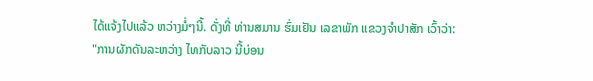ໄດ້ແຈ້ງໄປແລ້ວ ຫວ່າງມໍ່ໆນີ້. ດັ່ງທີ່ ທ່ານສມານ ຮົ່ມເຢັນ ເລຂາພັກ ແຂວງຈຳປາສັກ ເວົ້າວ່າ:
"ການຜັກດັນລະຫວ່າງ ໄທກັບລາວ ນີ້ບ່ອນ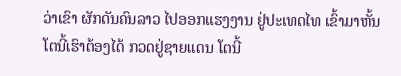ວ່າເຂົາ ຜັກດັນຄົນລາວ ໄປອອກແຮງງານ ຢູ່ປະເທດໄທ ເຂົ້າມາຫັ້ນ ໂຕນີ້ເຮົາຕ້ອງໄດ້ ກວດຢູ່ຊາຍແດນ ໂຕນີ້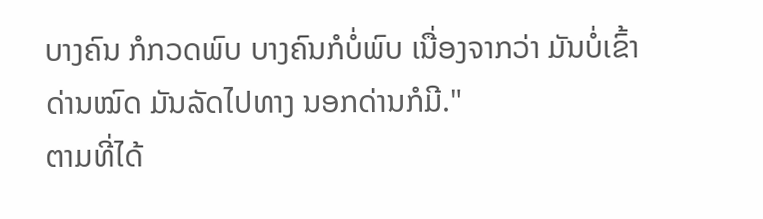ບາງຄົນ ກໍກວດພົບ ບາງຄົນກໍບໍ່ພົບ ເນື່ອງຈາກວ່າ ມັນບໍ່ເຂົ້າດ່ານໝົດ ມັນລັດໄປທາງ ນອກດ່ານກໍມີ."
ຕາມທີ່ໄດ້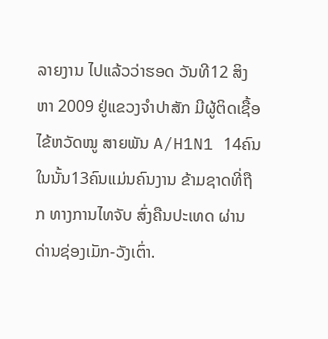ລາຍງານ ໄປແລ້ວວ່າຮອດ ວັນທີ12 ສິງຫາ 2009 ຢູ່ແຂວງຈຳປາສັກ ມີຜູ້ຕິດເຊື້ອ ໄຂ້ຫວັດໝູ ສາຍພັນ A/H1N1 14ຄົນໃນນັ້ນ13ຄົນແມ່ນຄົນງານ ຂ້າມຊາດທີ່ຖືກ ທາງການໄທຈັບ ສົ່ງຄືນປະເທດ ຜ່ານດ່ານຊ່ອງເມັກ-ວັງເຕົ່າ.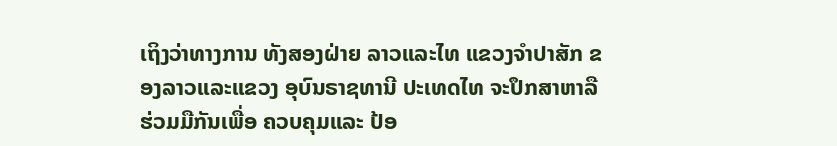ເຖິງວ່າທາງການ ທັງສອງຝ່າຍ ລາວແລະໄທ ແຂວງຈຳປາສັກ ຂອງລາວແລະແຂວງ ອຸບົນຣາຊທານີ ປະເທດໄທ ຈະປຶກສາຫາລື ຮ່ວມມືກັນເພື່ອ ຄວບຄຸມແລະ ປ້ອ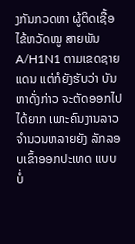ງກັນກວດຫາ ຜູ້ຕິດເຊື້ອ ໄຂ້ຫວັດໝູ ສາຍພັນ A/H1N1 ຕາມເຂດຊາຍແດນ ແຕ່ກໍຍັງຮັບວ່າ ບັນຫາດັ່ງກ່າວ ຈະຕັດອອກໄປໄດ້ຍາກ ເພາະຄົນງານລາວ ຈຳນວນຫລາຍຍັງ ລັກລອບເຂົ້າອອກປະເທດ ແບບບໍ່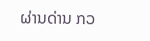ຜ່ານດ່ານ ກວ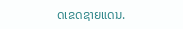ດເຂດຊາຍແດນ.